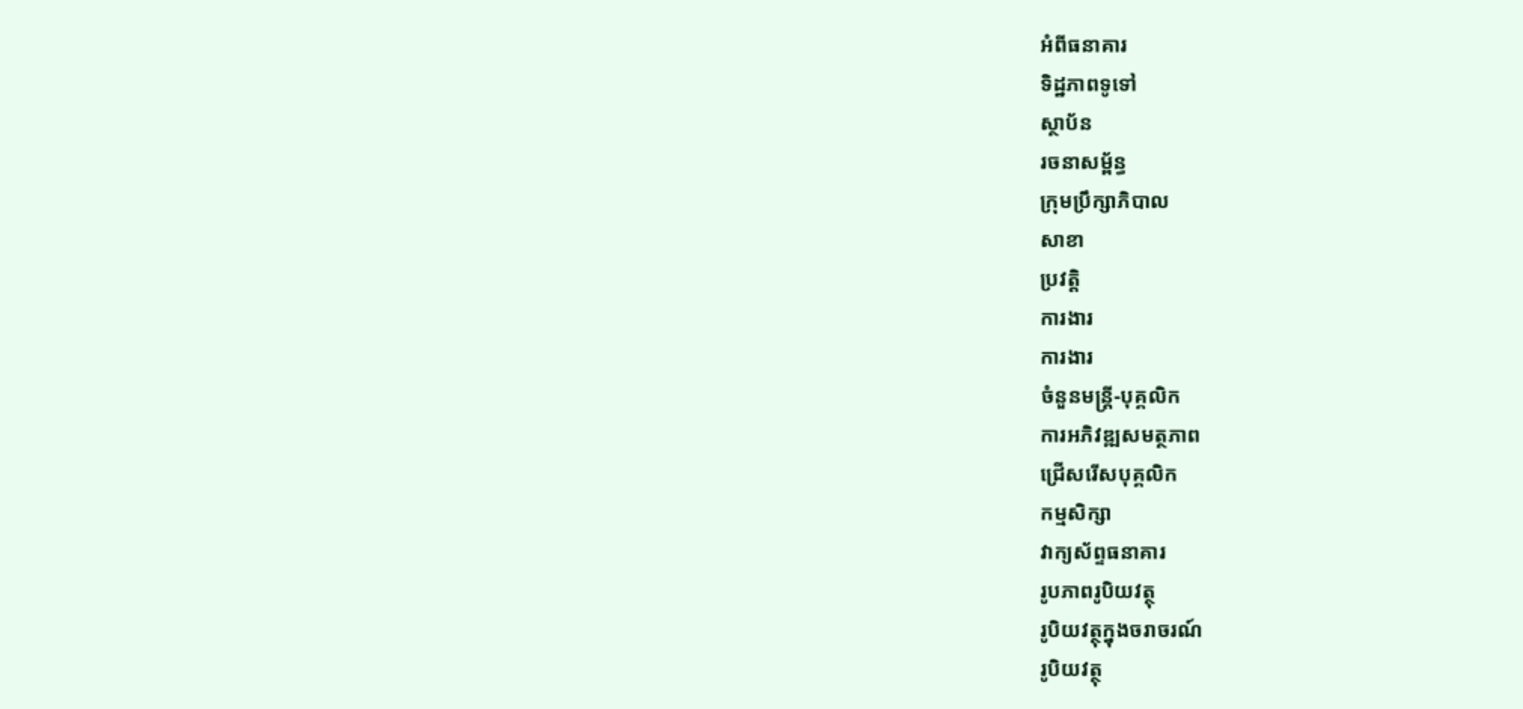អំពីធនាគារ
ទិដ្ឋភាពទូទៅ
ស្ថាប័ន
រចនាសម្ព័ន្ធ
ក្រុមប្រឹក្សាភិបាល
សាខា
ប្រវត្តិ
ការងារ
ការងារ
ចំនួនមន្ត្រី-បុគ្គលិក
ការអភិវឌ្ឍសមត្ថភាព
ជ្រើសរើសបុគ្គលិក
កម្មសិក្សា
វាក្យស័ព្ទធនាគារ
រូបភាពរូបិយវត្ថុ
រូបិយវត្ថុក្នុងចរាចរណ៍
រូបិយវត្ថុ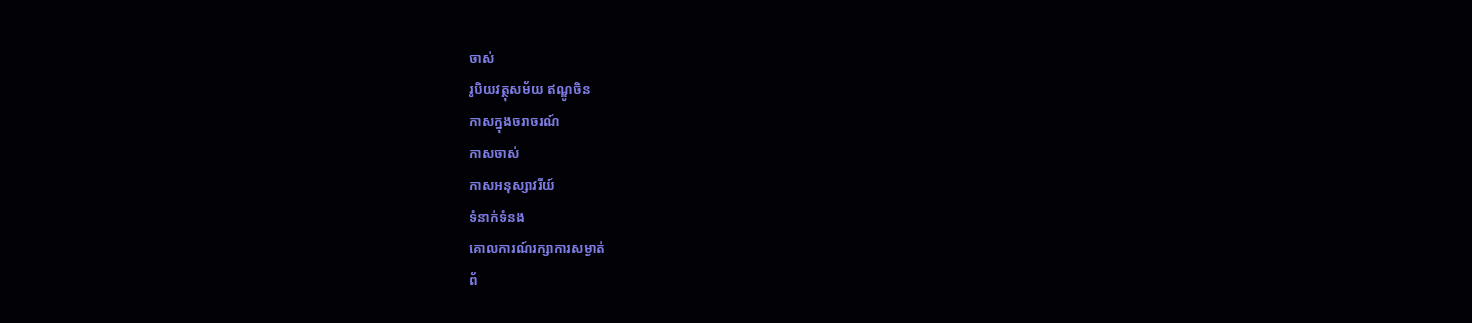ចាស់
រូបិយវត្ថុសម័យ ឥណ្ឌូចិន
កាសក្នុងចរាចរណ៍
កាសចាស់
កាសអនុស្សាវរីយ៍
ទំនាក់ទំនង
គោលការណ៍រក្សាការសម្ងាត់
ព័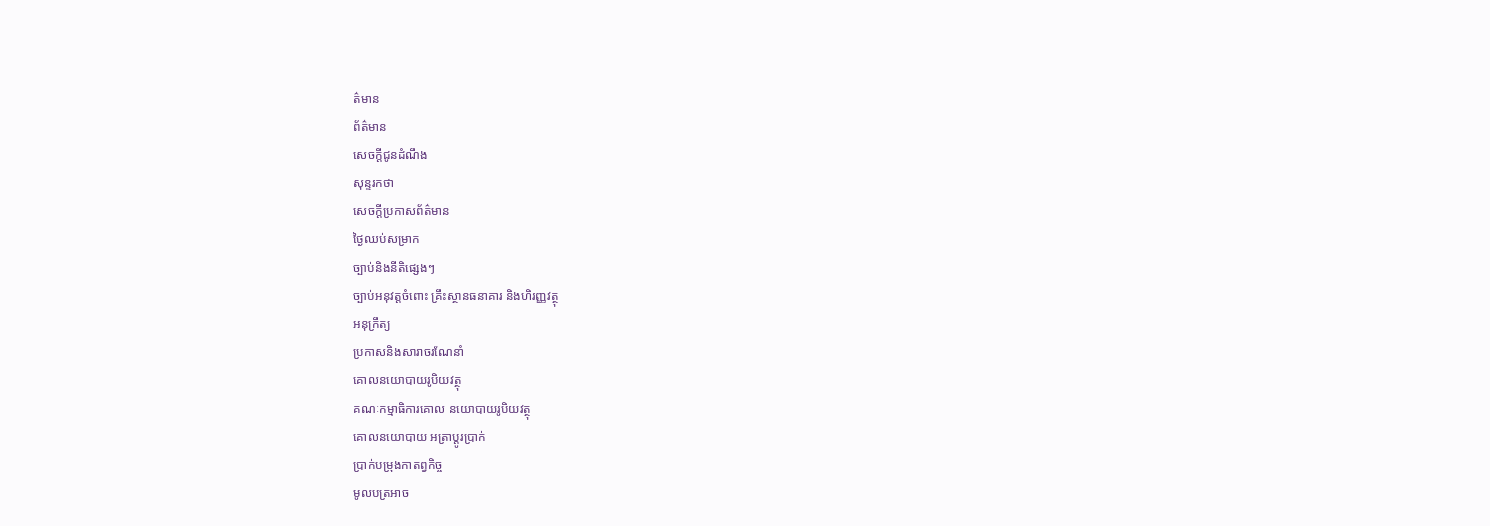ត៌មាន
ព័ត៌មាន
សេចក្តីជូនដំណឹង
សុន្ទរកថា
សេចក្តីប្រកាសព័ត៌មាន
ថ្ងៃឈប់សម្រាក
ច្បាប់និងនីតិផ្សេងៗ
ច្បាប់អនុវត្តចំពោះ គ្រឹះស្ថានធនាគារ និងហិរញ្ញវត្ថុ
អនុក្រឹត្យ
ប្រកាសនិងសារាចរណែនាំ
គោលនយោបាយរូបិយវត្ថុ
គណៈកម្មាធិការគោល នយោបាយរូបិយវត្ថុ
គោលនយោបាយ អត្រាប្តូរប្រាក់
ប្រាក់បម្រុងកាតព្វកិច្ច
មូលបត្រអាច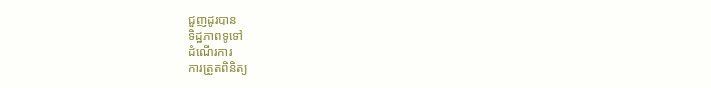ជួញដូរបាន
ទិដ្ឋភាពទូទៅ
ដំណើរការ
ការត្រួតពិនិត្យ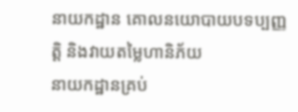នាយកដ្ឋាន គោលនយោបាយបទប្បញ្ញត្តិ និងវាយតម្លៃហានិភ័យ
នាយកដ្ឋានគ្រប់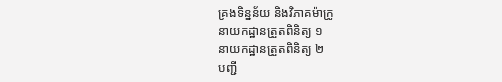គ្រងទិន្នន័យ និងវិភាគម៉ាក្រូ
នាយកដ្ឋានត្រួតពិនិត្យ ១
នាយកដ្ឋានត្រួតពិនិត្យ ២
បញ្ជី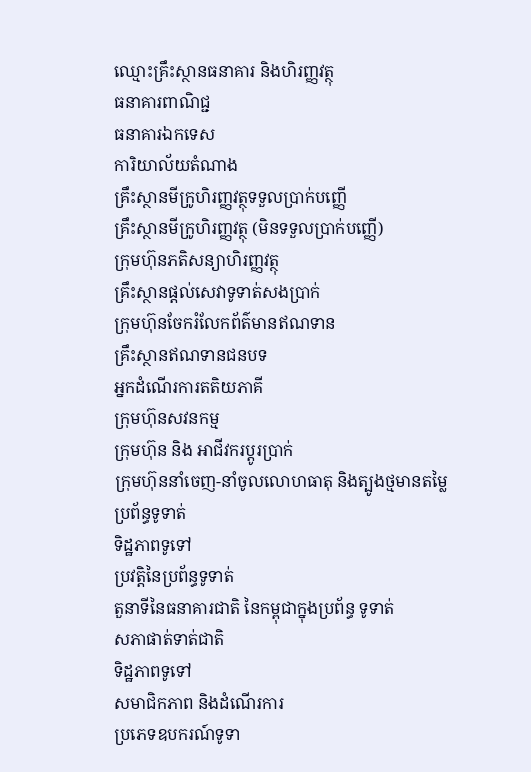ឈ្មោះគ្រឹះស្ថានធនាគារ និងហិរញ្ញវត្ថុ
ធនាគារពាណិជ្ជ
ធនាគារឯកទេស
ការិយាល័យតំណាង
គ្រឹះស្ថានមីក្រូហិរញ្ញវត្ថុទទួលប្រាក់បញ្ញើ
គ្រឹះស្ថានមីក្រូហិរញ្ញវត្ថុ (មិនទទួលប្រាក់បញ្ញើ)
ក្រុមហ៊ុនភតិសន្យាហិរញ្ញវត្ថុ
គ្រឹះស្ថានផ្ដល់សេវាទូទាត់សងប្រាក់
ក្រុមហ៊ុនចែករំលែកព័ត៌មានឥណទាន
គ្រឹះស្ថានឥណទានជនបទ
អ្នកដំណើរការតតិយភាគី
ក្រុមហ៊ុនសវនកម្ម
ក្រុមហ៊ុន និង អាជីវករប្តូរប្រាក់
ក្រុមហ៊ុននាំចេញ-នាំចូលលោហធាតុ និងត្បូងថ្មមានតម្លៃ
ប្រព័ន្ធទូទាត់
ទិដ្ឋភាពទូទៅ
ប្រវត្តិនៃប្រព័ន្ធទូទាត់
តួនាទីនៃធនាគារជាតិ នៃកម្ពុជាក្នុងប្រព័ន្ធ ទូទាត់
សភាផាត់ទាត់ជាតិ
ទិដ្ឋភាពទូទៅ
សមាជិកភាព និងដំណើរការ
ប្រភេទឧបករណ៍ទូទា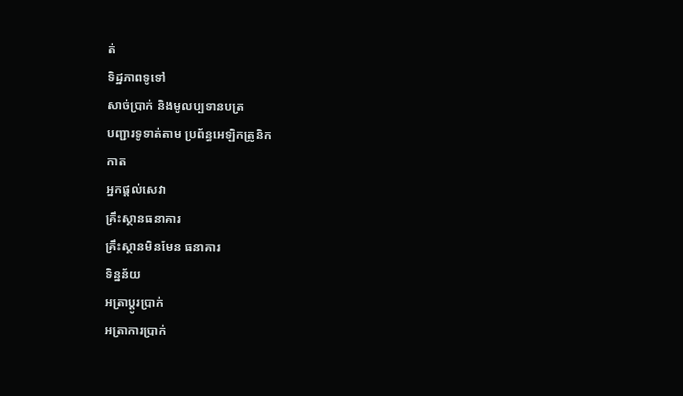ត់
ទិដ្ឋភាពទូទៅ
សាច់ប្រាក់ និងមូលប្បទានបត្រ
បញ្ជារទូទាត់តាម ប្រព័ន្ធអេឡិកត្រូនិក
កាត
អ្នកផ្តល់សេវា
គ្រឹះស្ថានធនាគារ
គ្រឹះស្ថានមិនមែន ធនាគារ
ទិន្នន័យ
អត្រាប្តូរបា្រក់
អត្រាការប្រាក់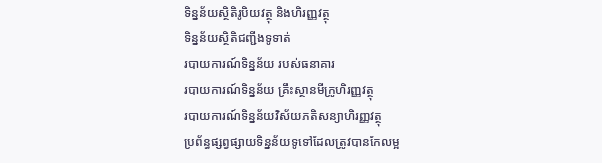ទិន្នន័យស្ថិតិរូបិយវត្ថុ និងហិរញ្ញវត្ថុ
ទិន្នន័យស្ថិតិជញ្ជីងទូទាត់
របាយការណ៍ទិន្នន័យ របស់ធនាគារ
របាយការណ៍ទិន្នន័យ គ្រឹះស្ថានមីក្រូហិរញ្ញវត្ថុ
របាយការណ៍ទិន្នន័យវិស័យភតិសន្យាហិរញ្ញវត្ថុ
ប្រព័ន្ធផ្សព្វផ្សាយទិន្នន័យទូទៅដែលត្រូវបានកែលម្អ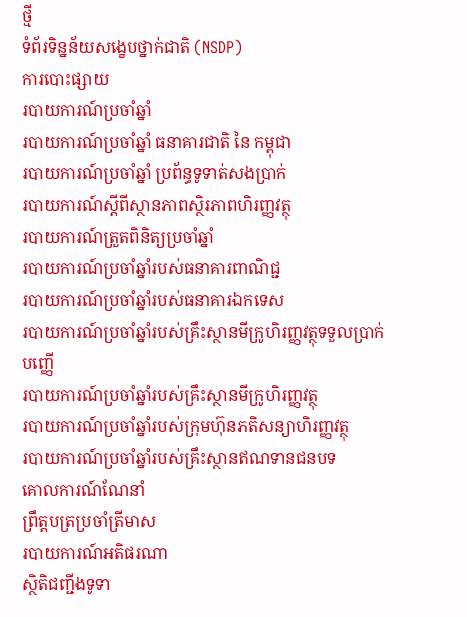ថ្មី
ទំព័រទិន្នន័យសង្ខេបថ្នាក់ជាតិ (NSDP)
ការបោះផ្សាយ
របាយការណ៍ប្រចាំឆ្នាំ
របាយការណ៍ប្រចាំឆ្នាំ ធនាគារជាតិ នៃ កម្ពុជា
របាយការណ៍ប្រចាំឆ្នាំ ប្រព័ន្ធទូទាត់សងប្រាក់
របាយការណ៍ស្តីពីស្ថានភាពស្ថិរភាពហិរញ្ញវត្ថុ
របាយការណ៍ត្រួតពិនិត្យប្រចាំឆ្នាំ
របាយការណ៍ប្រចាំឆ្នាំរបស់ធនាគារពាណិជ្ជ
របាយការណ៍ប្រចាំឆ្នាំរបស់ធនាគារឯកទេស
របាយការណ៍ប្រចាំឆ្នាំរបស់គ្រឹះស្ថានមីក្រូហិរញ្ញវត្ថុទទួលប្រាក់បញ្ញើ
របាយការណ៍ប្រចាំឆ្នាំរបស់គ្រឹះស្ថានមីក្រូហិរញ្ញវត្ថុ
របាយការណ៍ប្រចាំឆ្នាំរបស់ក្រុមហ៊ុនភតិសន្យាហិរញ្ញវត្ថុ
របាយការណ៍ប្រចាំឆ្នាំរបស់គ្រឹះស្ថានឥណទានជនបទ
គោលការណ៍ណែនាំ
ព្រឹត្តបត្រប្រចាំត្រីមាស
របាយការណ៍អតិផរណា
ស្ថិតិជញ្ជីងទូទា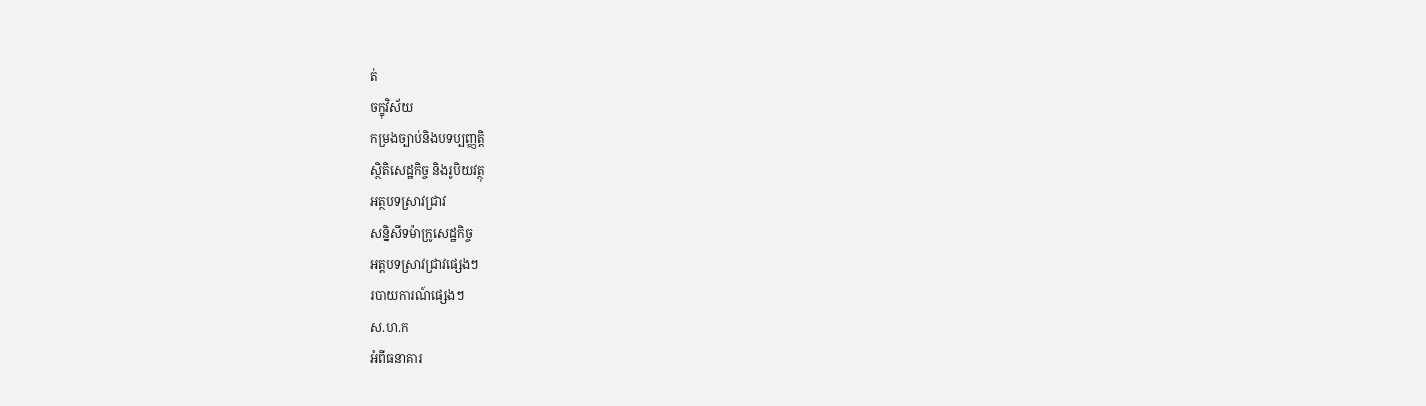ត់
ចក្ខុវិស័យ
កម្រងច្បាប់និងបទប្បញ្ញត្តិ
ស្ថិតិសេដ្ឋកិច្ច និងរូបិយវត្ថុ
អត្ថបទស្រាវជ្រាវ
សន្និសីទម៉ាក្រូសេដ្ឋកិច្ច
អត្តបទស្រាវជ្រាវផ្សេងៗ
របាយការណ៍ផ្សេងៗ
ស.ហ.ក
អំពីធនាគារ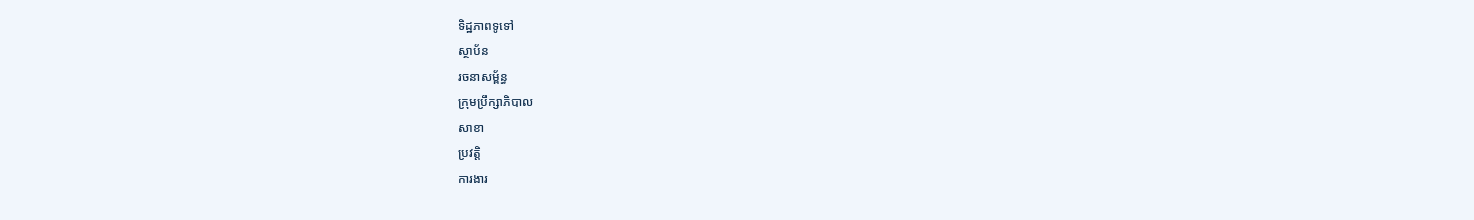ទិដ្ឋភាពទូទៅ
ស្ថាប័ន
រចនាសម្ព័ន្ធ
ក្រុមប្រឹក្សាភិបាល
សាខា
ប្រវត្តិ
ការងារ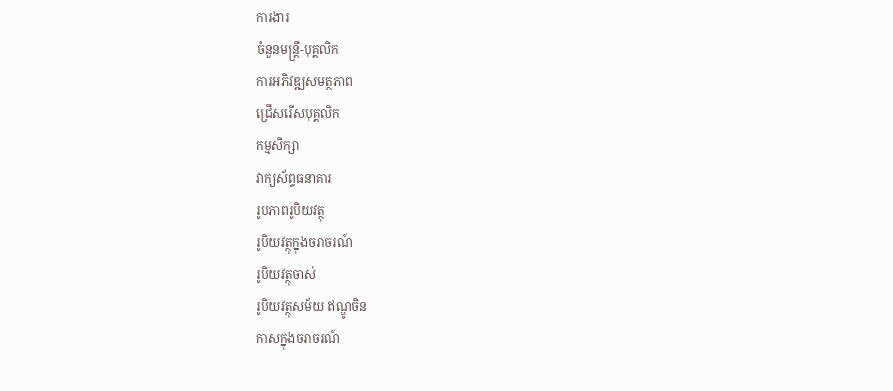ការងារ
ចំនួនមន្ត្រី-បុគ្គលិក
ការអភិវឌ្ឍសមត្ថភាព
ជ្រើសរើសបុគ្គលិក
កម្មសិក្សា
វាក្យស័ព្ទធនាគារ
រូបភាពរូបិយវត្ថុ
រូបិយវត្ថុក្នុងចរាចរណ៍
រូបិយវត្ថុចាស់
រូបិយវត្ថុសម័យ ឥណ្ឌូចិន
កាសក្នុងចរាចរណ៍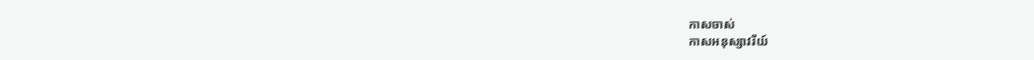កាសចាស់
កាសអនុស្សាវរីយ៍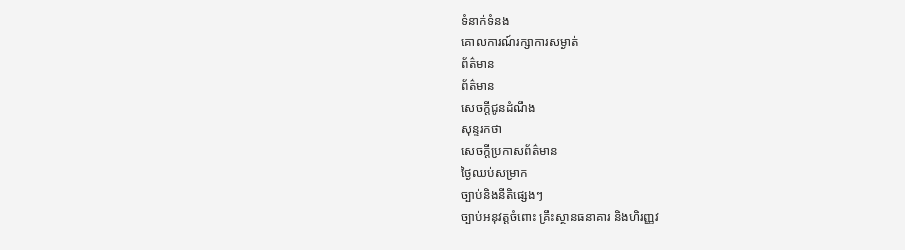ទំនាក់ទំនង
គោលការណ៍រក្សាការសម្ងាត់
ព័ត៌មាន
ព័ត៌មាន
សេចក្តីជូនដំណឹង
សុន្ទរកថា
សេចក្តីប្រកាសព័ត៌មាន
ថ្ងៃឈប់សម្រាក
ច្បាប់និងនីតិផ្សេងៗ
ច្បាប់អនុវត្តចំពោះ គ្រឹះស្ថានធនាគារ និងហិរញ្ញវ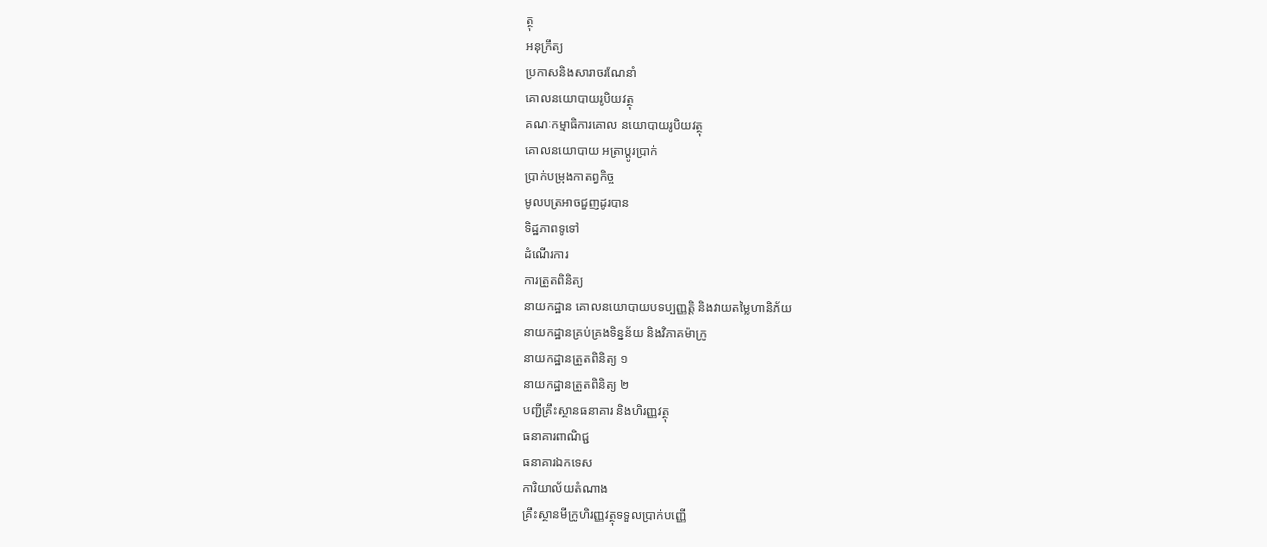ត្ថុ
អនុក្រឹត្យ
ប្រកាសនិងសារាចរណែនាំ
គោលនយោបាយរូបិយវត្ថុ
គណៈកម្មាធិការគោល នយោបាយរូបិយវត្ថុ
គោលនយោបាយ អត្រាប្តូរប្រាក់
ប្រាក់បម្រុងកាតព្វកិច្ច
មូលបត្រអាចជួញដូរបាន
ទិដ្ឋភាពទូទៅ
ដំណើរការ
ការត្រួតពិនិត្យ
នាយកដ្ឋាន គោលនយោបាយបទប្បញ្ញត្តិ និងវាយតម្លៃហានិភ័យ
នាយកដ្ឋានគ្រប់គ្រងទិន្នន័យ និងវិភាគម៉ាក្រូ
នាយកដ្ឋានត្រួតពិនិត្យ ១
នាយកដ្ឋានត្រួតពិនិត្យ ២
បញ្ជីគ្រឹះស្ថានធនាគារ និងហិរញ្ញវត្ថុ
ធនាគារពាណិជ្ជ
ធនាគារឯកទេស
ការិយាល័យតំណាង
គ្រឹះស្ថានមីក្រូហិរញ្ញវត្ថុទទួលប្រាក់បញ្ញើ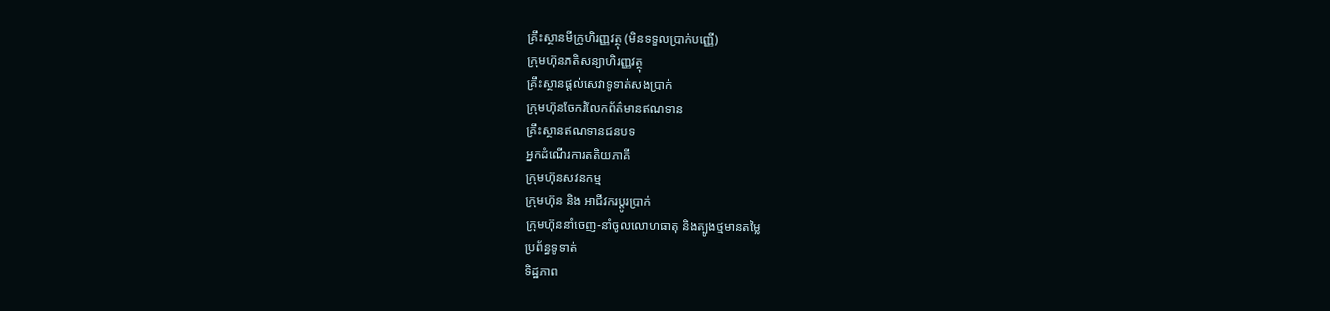គ្រឹះស្ថានមីក្រូហិរញ្ញវត្ថុ (មិនទទួលប្រាក់បញ្ញើ)
ក្រុមហ៊ុនភតិសន្យាហិរញ្ញវត្ថុ
គ្រឹះស្ថានផ្ដល់សេវាទូទាត់សងប្រាក់
ក្រុមហ៊ុនចែករំលែកព័ត៌មានឥណទាន
គ្រឹះស្ថានឥណទានជនបទ
អ្នកដំណើរការតតិយភាគី
ក្រុមហ៊ុនសវនកម្ម
ក្រុមហ៊ុន និង អាជីវករប្តូរប្រាក់
ក្រុមហ៊ុននាំចេញ-នាំចូលលោហធាតុ និងត្បូងថ្មមានតម្លៃ
ប្រព័ន្ធទូទាត់
ទិដ្ឋភាព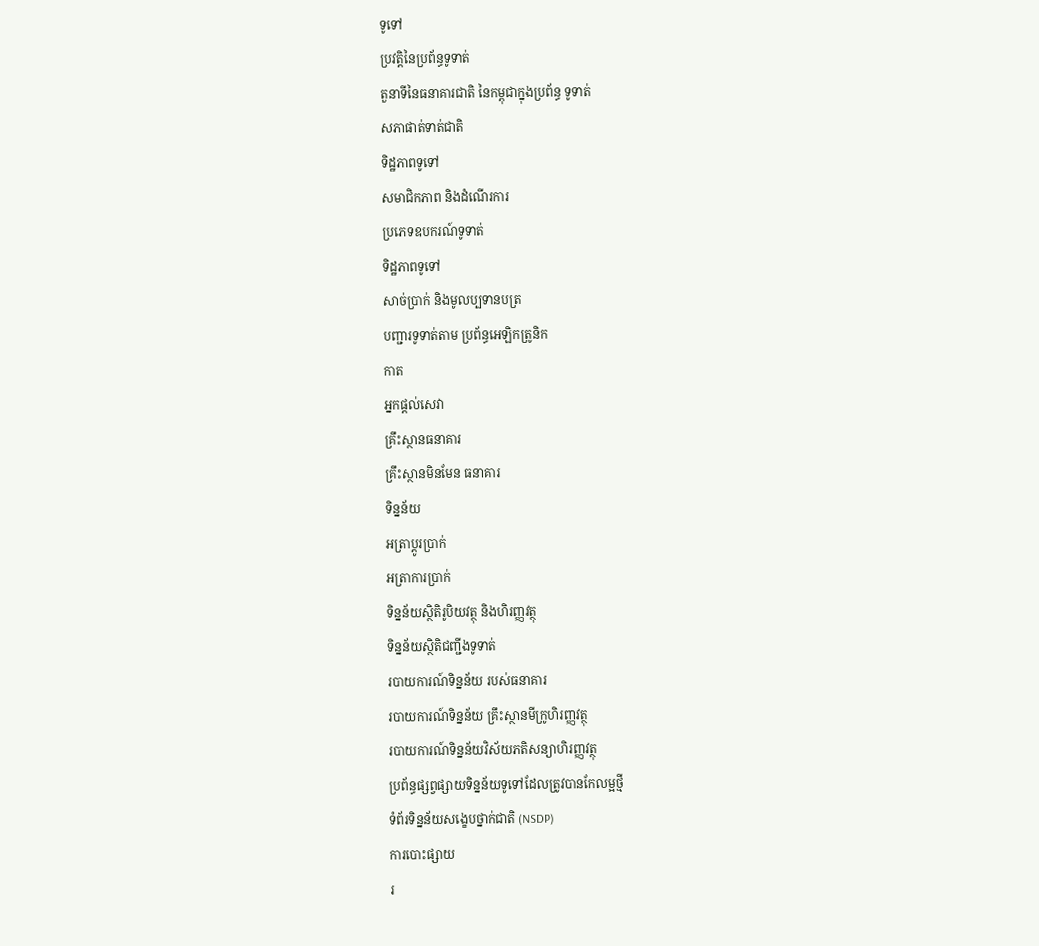ទូទៅ
ប្រវត្តិនៃប្រព័ន្ធទូទាត់
តួនាទីនៃធនាគារជាតិ នៃកម្ពុជាក្នុងប្រព័ន្ធ ទូទាត់
សភាផាត់ទាត់ជាតិ
ទិដ្ឋភាពទូទៅ
សមាជិកភាព និងដំណើរការ
ប្រភេទឧបករណ៍ទូទាត់
ទិដ្ឋភាពទូទៅ
សាច់ប្រាក់ និងមូលប្បទានបត្រ
បញ្ជារទូទាត់តាម ប្រព័ន្ធអេឡិកត្រូនិក
កាត
អ្នកផ្តល់សេវា
គ្រឹះស្ថានធនាគារ
គ្រឹះស្ថានមិនមែន ធនាគារ
ទិន្នន័យ
អត្រាប្តូរបា្រក់
អត្រាការប្រាក់
ទិន្នន័យស្ថិតិរូបិយវត្ថុ និងហិរញ្ញវត្ថុ
ទិន្នន័យស្ថិតិជញ្ជីងទូទាត់
របាយការណ៍ទិន្នន័យ របស់ធនាគារ
របាយការណ៍ទិន្នន័យ គ្រឹះស្ថានមីក្រូហិរញ្ញវត្ថុ
របាយការណ៍ទិន្នន័យវិស័យភតិសន្យាហិរញ្ញវត្ថុ
ប្រព័ន្ធផ្សព្វផ្សាយទិន្នន័យទូទៅដែលត្រូវបានកែលម្អថ្មី
ទំព័រទិន្នន័យសង្ខេបថ្នាក់ជាតិ (NSDP)
ការបោះផ្សាយ
រ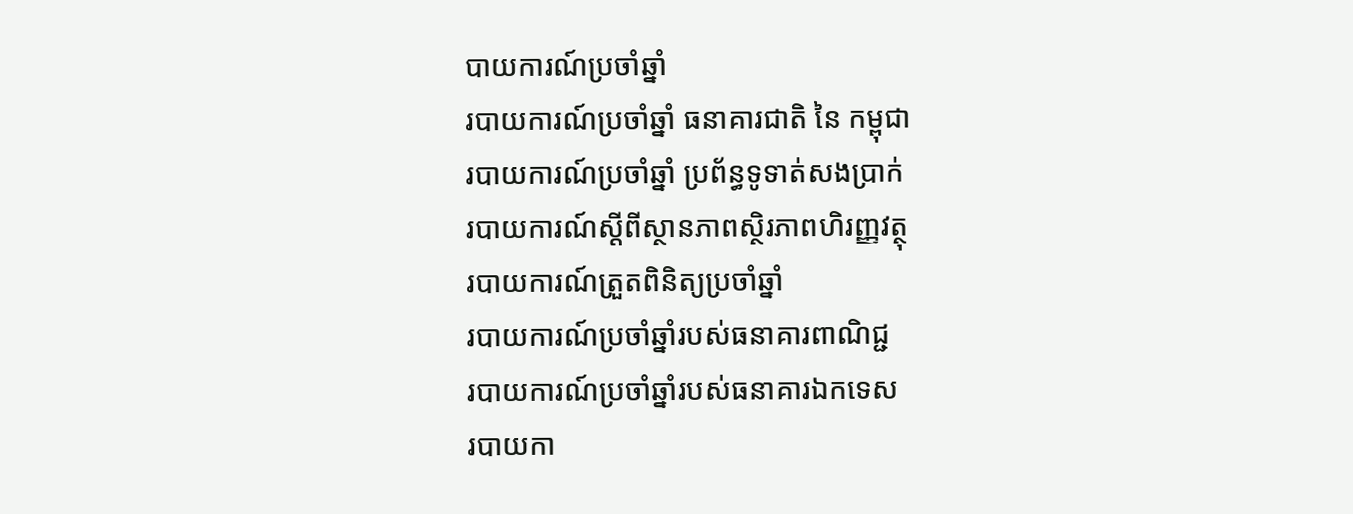បាយការណ៍ប្រចាំឆ្នាំ
របាយការណ៍ប្រចាំឆ្នាំ ធនាគារជាតិ នៃ កម្ពុជា
របាយការណ៍ប្រចាំឆ្នាំ ប្រព័ន្ធទូទាត់សងប្រាក់
របាយការណ៍ស្តីពីស្ថានភាពស្ថិរភាពហិរញ្ញវត្ថុ
របាយការណ៍ត្រួតពិនិត្យប្រចាំឆ្នាំ
របាយការណ៍ប្រចាំឆ្នាំរបស់ធនាគារពាណិជ្ជ
របាយការណ៍ប្រចាំឆ្នាំរបស់ធនាគារឯកទេស
របាយកា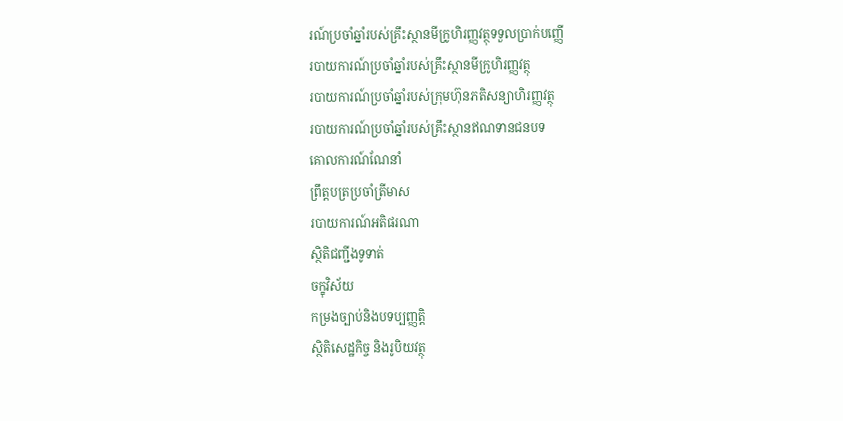រណ៍ប្រចាំឆ្នាំរបស់គ្រឹះស្ថានមីក្រូហិរញ្ញវត្ថុទទួលប្រាក់បញ្ញើ
របាយការណ៍ប្រចាំឆ្នាំរបស់គ្រឹះស្ថានមីក្រូហិរញ្ញវត្ថុ
របាយការណ៍ប្រចាំឆ្នាំរបស់ក្រុមហ៊ុនភតិសន្យាហិរញ្ញវត្ថុ
របាយការណ៍ប្រចាំឆ្នាំរបស់គ្រឹះស្ថានឥណទានជនបទ
គោលការណ៍ណែនាំ
ព្រឹត្តបត្រប្រចាំត្រីមាស
របាយការណ៍អតិផរណា
ស្ថិតិជញ្ជីងទូទាត់
ចក្ខុវិស័យ
កម្រងច្បាប់និងបទប្បញ្ញត្តិ
ស្ថិតិសេដ្ឋកិច្ច និងរូបិយវត្ថុ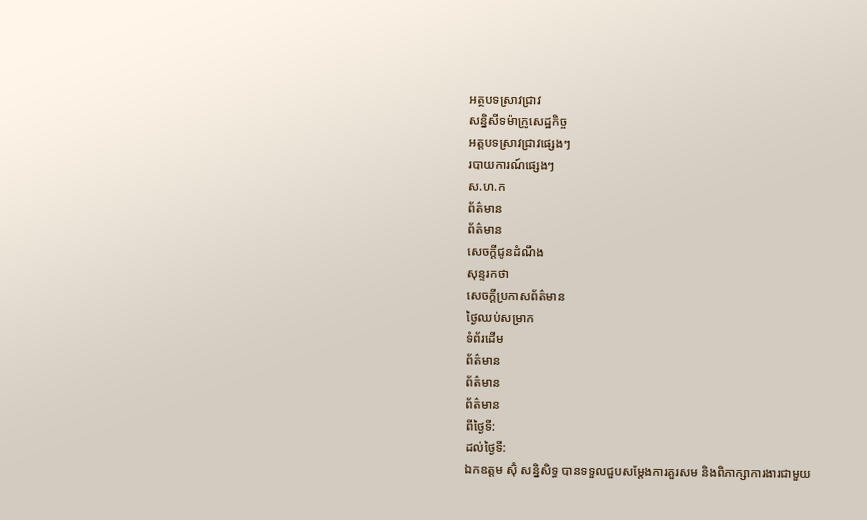អត្ថបទស្រាវជ្រាវ
សន្និសីទម៉ាក្រូសេដ្ឋកិច្ច
អត្តបទស្រាវជ្រាវផ្សេងៗ
របាយការណ៍ផ្សេងៗ
ស.ហ.ក
ព័ត៌មាន
ព័ត៌មាន
សេចក្តីជូនដំណឹង
សុន្ទរកថា
សេចក្តីប្រកាសព័ត៌មាន
ថ្ងៃឈប់សម្រាក
ទំព័រដើម
ព័ត៌មាន
ព័ត៌មាន
ព័ត៌មាន
ពីថ្ងៃទី:
ដល់ថ្ងៃទី:
ឯកឧត្តម ស៊ុំ សន្និសិទ្ធ បានទទួលជួបសម្តែងការគួរសម និងពិភាក្សាការងារជាមួយ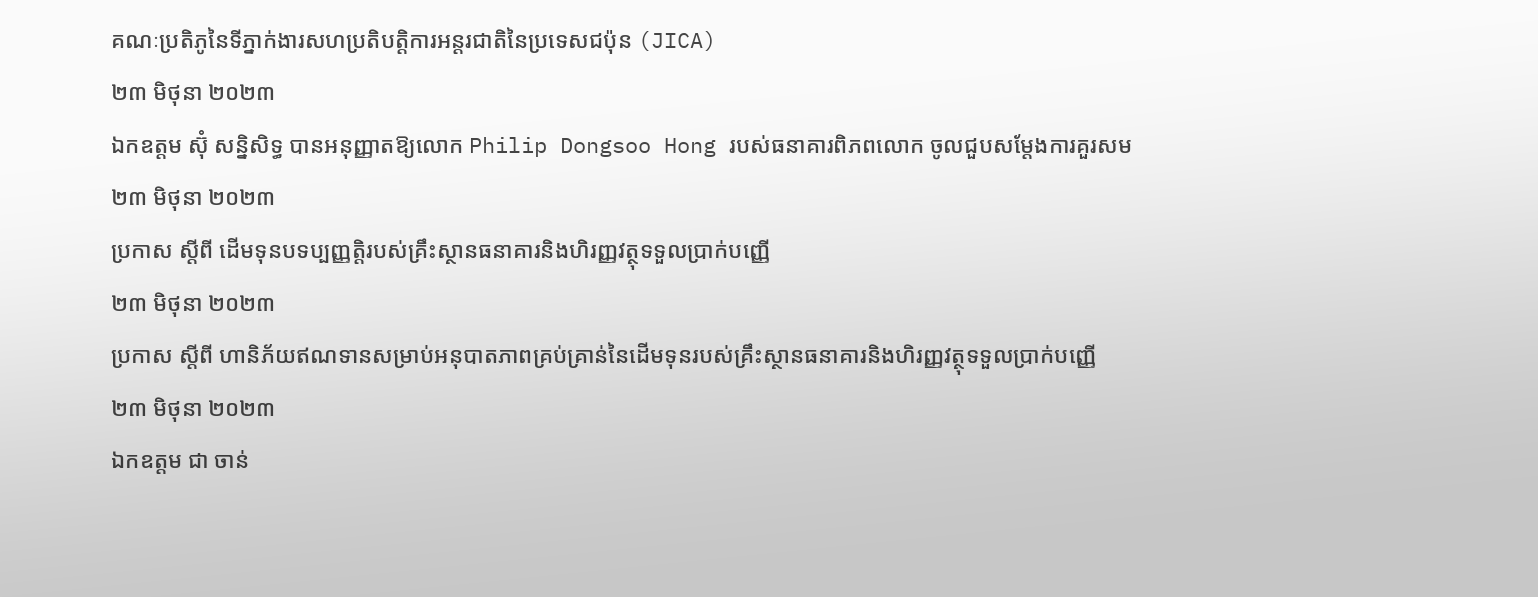គណៈប្រតិភូនៃទីភ្នាក់ងារសហប្រតិបត្តិការអន្តរជាតិនៃប្រទេសជប៉ុន (JICA)
២៣ មិថុនា ២០២៣
ឯកឧត្តម ស៊ុំ សន្និសិទ្ធ បានអនុញ្ញាតឱ្យលោក Philip Dongsoo Hong របស់ធនាគារពិភពលោក ចូលជួបសម្តែងការគួរសម
២៣ មិថុនា ២០២៣
ប្រកាស ស្តីពី ដើមទុនបទប្បញ្ញត្តិរបស់គ្រឹះស្ថានធនាគារនិងហិរញ្ញវត្ថុទទួលប្រាក់បញ្ញើ
២៣ មិថុនា ២០២៣
ប្រកាស ស្តីពី ហានិភ័យឥណទានសម្រាប់អនុបាតភាពគ្រប់គ្រាន់នៃដើមទុនរបស់គ្រឹះស្ថានធនាគារនិងហិរញ្ញវត្ថុទទួលប្រាក់បញ្ញើ
២៣ មិថុនា ២០២៣
ឯកឧត្តម ជា ចាន់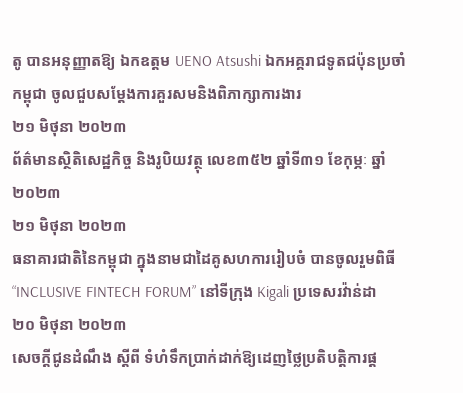តូ បានអនុញ្ញាតឱ្យ ឯកឧត្តម UENO Atsushi ឯកអគ្គរាជទូតជប៉ុនប្រចាំកម្ពុជា ចូលជួបសម្តែងការគួរសមនិងពិភាក្សាការងារ
២១ មិថុនា ២០២៣
ព័ត៌មានស្ថិតិសេដ្ឋកិច្ច និងរូបិយវត្ថុ លេខ៣៥២ ឆ្នាំទី៣១ ខែកុម្ភៈ ឆ្នាំ២០២៣
២១ មិថុនា ២០២៣
ធនាគារជាតិនៃកម្ពុជា ក្នុងនាមជាដៃគូសហការរៀបចំ បានចូលរួមពិធី “INCLUSIVE FINTECH FORUM” នៅទីក្រុង Kigali ប្រទេសរវ៉ាន់ដា
២០ មិថុនា ២០២៣
សេចក្តីជូនដំណឹង ស្តីពី ទំហំទឹកប្រាក់ដាក់ឱ្យដេញថ្លៃប្រតិបត្តិការផ្ត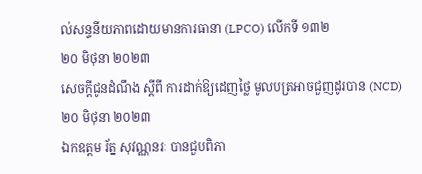ល់សន្ទនីយភាពដោយមានការធានា (LPCO) លើកទី ១៣២
២០ មិថុនា ២០២៣
សេចក្តីជូនដំណឹង ស្តីពី ការដាក់ឱ្យដេញថ្លៃ មូលបត្រអាចជួញដូរបាន (NCD)
២០ មិថុនា ២០២៣
ឯកឧត្តម រ័ត្ន សុវណ្ណនរៈ បានជួបពិភា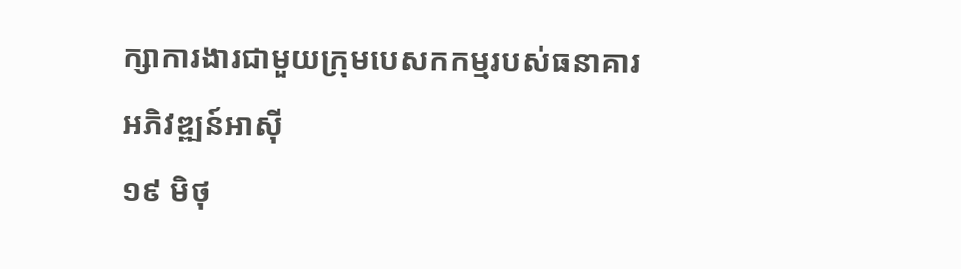ក្សាការងារជាមួយក្រុមបេសកកម្មរបស់ធនាគារអភិវឌ្ឍន៍អាស៊ី
១៩ មិថុ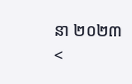នា ២០២៣
<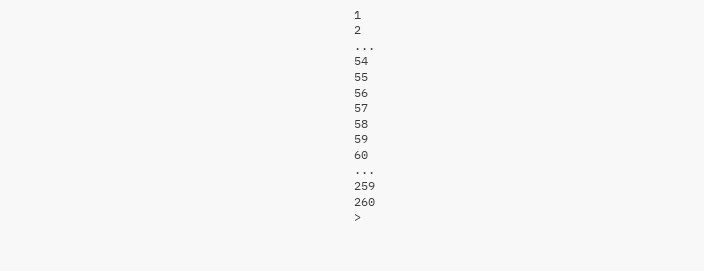1
2
...
54
55
56
57
58
59
60
...
259
260
>